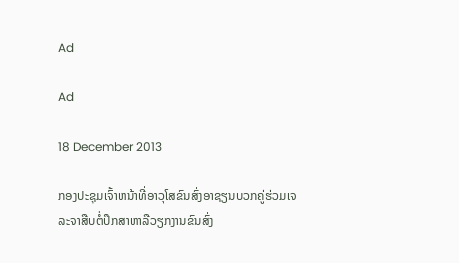Ad

Ad

18 December 2013

ກອງປະຊຸມເຈົ້າຫນ້າທີ່ອາວຸໂສຂົນສົ່ງອາຊຽນບວກຄູ່ຮ່ວມເຈລະຈາສືບຕໍ່ປຶກສາຫາລືວຽກງານຂົນສົ່ງ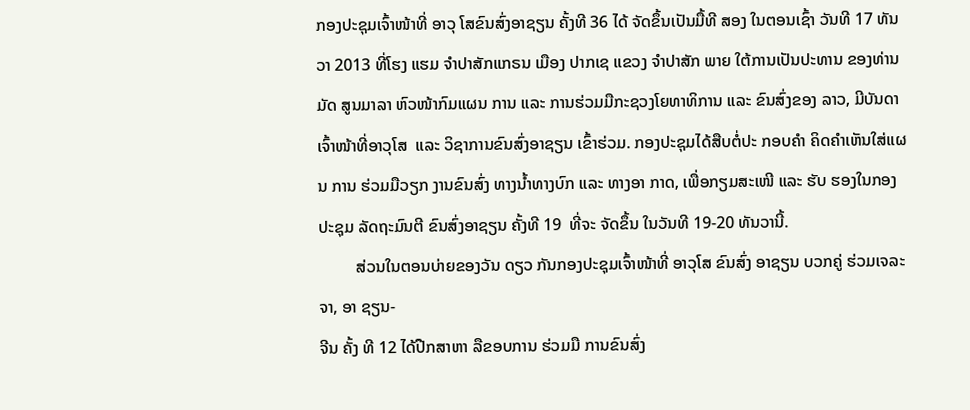ກອງປະຊຸມເຈົ້າໜ້າທີ່ ອາວຸ ໂສຂົນສົ່ງອາຊຽນ ຄັ້ງທີ 36 ໄດ້ ຈັດຂຶ້ນເປັນມື້ທີ ສອງ ໃນຕອນເຊົ້າ ວັນທີ 17 ທັນວາ 2013 ທີ່ໂຮງ ແຮມ ຈຳປາສັກແກຣນ ເມືອງ ປາກເຊ ແຂວງ ຈຳປາສັກ ພາຍ ໃຕ້ການເປັນປະທານ ຂອງທ່ານ ມັດ ສູນມາລາ ຫົວໜ້າກົມແຜນ ການ ແລະ ການຮ່ວມມືກະຊວງໂຍທາທິການ ແລະ ຂົນສົ່ງຂອງ ລາວ, ມີບັນດາເຈົ້າໜ້າທີ່ອາວຸໂສ  ແລະ ວິຊາການຂົນສົ່ງອາຊຽນ ເຂົ້າຮ່ວມ. ກອງປະຊຸມໄດ້ສືບຕໍ່ປະ ກອບຄຳ ຄິດຄຳເຫັນໃສ່ແຜນ ການ ຮ່ວມມືວຽກ ງານຂົນສົ່ງ ທາງນ້ຳທາງບົກ ແລະ ທາງອາ ກາດ, ເພື່ອກຽມສະເໜີ ແລະ ຮັບ ຮອງໃນກອງປະຊຸມ ລັດຖະມົນຕີ ຂົນສົ່ງອາຊຽນ ຄັ້ງທີ 19  ທີ່ຈະ ຈັດຂຶ້ນ ໃນວັນທີ 19-20 ທັນວານີ້.
         ສ່ວນໃນຕອນບ່າຍຂອງວັນ ດຽວ ກັນກອງປະຊຸມເຈົ້າໜ້າທີ່ ອາວຸໂສ ຂົນສົ່ງ ອາຊຽນ ບວກຄູ່ ຮ່ວມເຈລະຈາ, ອາ ຊຽນ-
ຈີນ ຄັ້ງ ທີ 12 ໄດ້ປືກສາຫາ ລືຂອບການ ຮ່ວມມື ການຂົນສົ່ງ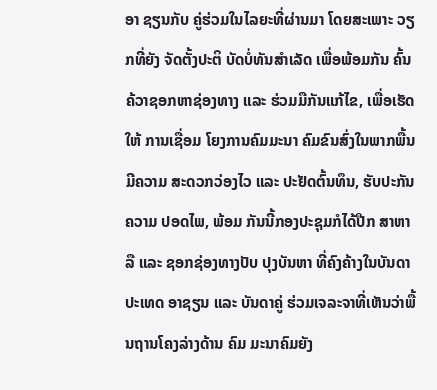ອາ ຊຽນກັບ ຄູ່ຮ່ວມໃນໄລຍະທີ່ຜ່ານມາ ໂດຍສະເພາະ ວຽກທີ່ຍັງ ຈັດຕັ້ງປະຕິ ບັດບໍ່ທັນສຳເລັດ ເພື່ອພ້ອມກັນ ຄົ້ນ ຄ້ວາຊອກຫາຊ່ອງທາງ ແລະ ຮ່ວມມືກັນແກ້ໄຂ, ເພື່ອເຮັດໃຫ້ ການເຊື່ອມ ໂຍງການຄົມມະນາ ຄົມຂົນສົ່ງໃນພາກພື້ນມີຄວາມ ສະດວກວ່ອງໄວ ແລະ ປະຢັດຕົ້ນທຶນ, ຮັບປະກັນຄວາມ ປອດໄພ, ພ້ອມ ກັນນີ້ກອງປະຊຸມກໍໄດ້ປືກ ສາຫາລື ແລະ ຊອກຊ່ອງທາງປັບ ປຸງບັນຫາ ທີ່ຄົງຄ້າງໃນບັນດາ ປະເທດ ອາຊຽນ ແລະ ບັນດາຄູ່ ຮ່ວມເຈລະຈາທີ່ເຫັນວ່າພື້ນຖານໂຄງລ່າງດ້ານ ຄົມ ມະນາຄົມຍັງ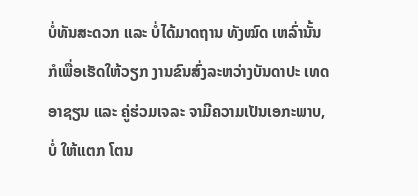ບໍ່ທັນສະດວກ ແລະ ບໍ່ໄດ້ມາດຖານ ທັງໝົດ ເຫລົ່ານັ້ນ ກໍເພື່ອເຮັດໃຫ້ວຽກ ງານຂົນສົ່ງລະຫວ່າງບັນດາປະ ເທດອາຊຽນ ແລະ ຄູ່ຮ່ວມເຈລະ ຈາມີຄວາມເປັນເອກະພາບ, ບໍ່ ໃຫ້ແຕກ ໂຕນ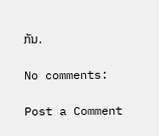ກັນ.

No comments:

Post a Comment